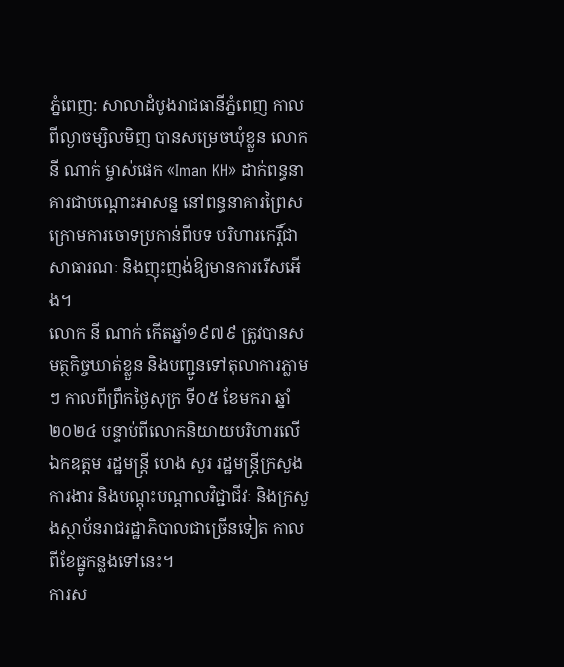ភ្នំពេញ: សាលាដំបូងរាជធានីភ្នំពេញ កាលពីល្ងាចម្សិលមិញ បានសម្រេចឃុំខ្លួន លោក នី ណាក់ ម្ចាស់ផេក «Iman KH» ដាក់ពន្ធនាគារជាបណ្តោះអាសន្ន នៅពន្ធនាគារព្រៃសក្រោមការចោទប្រកាន់ពីបទ បរិហារកេរ្តិ៍ជាសាធារណៈ និងញុះញង់ឱ្យមានការរើសអើង។
លោក នី ណាក់ កើតឆ្នាំ១៩៧៩ ត្រូវបានសមត្ថកិច្ចឃាត់ខ្លួន និងបញ្ជូនទៅតុលាការភ្លាមៗ កាលពីព្រឹកថ្ងៃសុក្រ ទី០៥ ខែមករា ឆ្នាំ២០២៤ បន្ទាប់ពីលោកនិយាយបរិហារលើ ឯកឧត្តម រដ្ឋមន្រ្តី ហេង សួរ រដ្ឋមន្រ្តីក្រសួងការងារ និងបណ្តុះបណ្តាលវិជ្ជាជីវៈ និងក្រសួងស្ថាប័នរាជរដ្ឋាភិបាលជាច្រើនទៀត កាលពីខែធ្នូកន្លងទៅនេះ។
ការស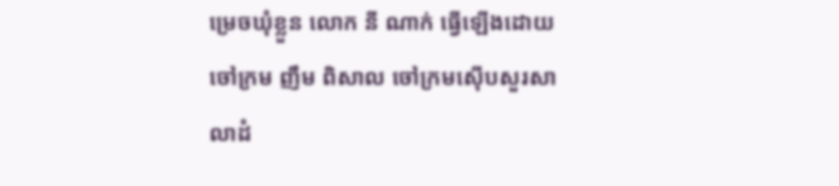ម្រេចឃុំខ្លួន លោក នី ណាក់ ធ្វើឡើងដោយ ចៅក្រម ញឹម ពិសាល ចៅក្រមស៊ើបសួរសាលាដំ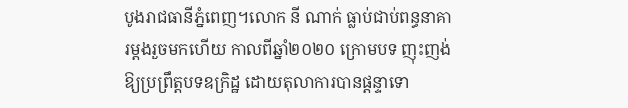បូងរាជធានីភ្នំពេញ។លោក នី ណាក់ ធ្លាប់ជាប់ពន្ធនាគារម្តងរួចមកហើយ កាលពីឆ្នាំ២០២០ ក្រោមបទ ញុះញង់ឱ្យប្រព្រឹត្តបទឧក្រិដ្ឋ ដោយតុលាការបានផ្តន្ទាទោ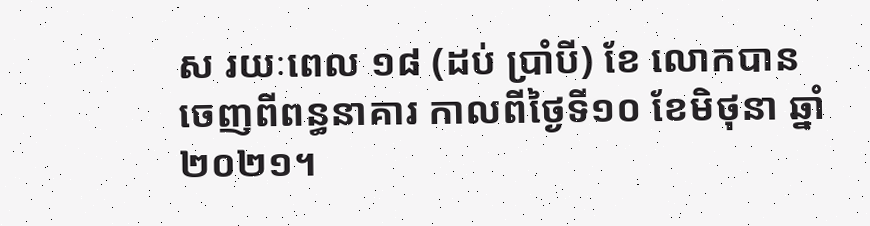ស រយៈពេល ១៨ (ដប់ ប្រាំបី) ខែ លោកបានចេញពីពន្ធនាគារ កាលពីថ្ងៃទី១០ ខែមិថុនា ឆ្នាំ២០២១។